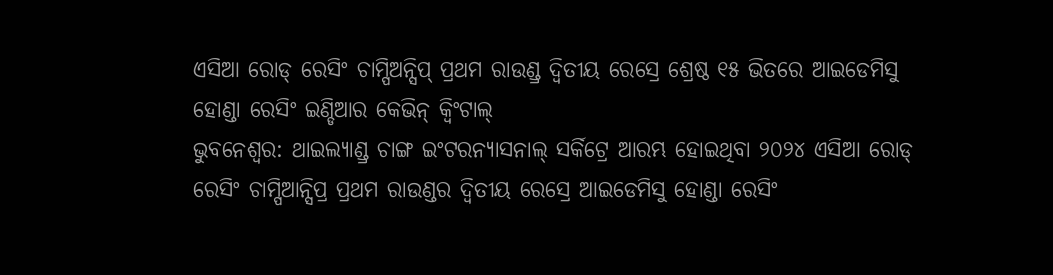ଏସିଆ ରୋଡ୍ ରେସିଂ ଚାମ୍ପିଅନ୍ସିପ୍ ପ୍ରଥମ ରାଉଣ୍ଡ୍ର ଦ୍ୱିତୀୟ ରେସ୍ରେ ଶ୍ରେଷ୍ଠ ୧୫ ଭିତରେ ଆଇଡେମିସୁ ହୋଣ୍ଡା ରେସିଂ ଇଣ୍ଡିଆର କେଭିନ୍ କ୍ୱିଂଟାଲ୍
ଭୁବନେଶ୍ୱର: ଥାଇଲ୍ୟାଣ୍ଡ୍ର ଚାଙ୍ଗ ଇଂଟରନ୍ୟାସନାଲ୍ ସର୍କିଟ୍ରେ ଆରମ୍ଭ ହୋଇଥିବା ୨୦୨୪ ଏସିଆ ରୋଡ୍ ରେସିଂ ଚାମ୍ପିଆନ୍ସିପ୍ର ପ୍ରଥମ ରାଉଣ୍ଡର ଦ୍ୱିତୀୟ ରେସ୍ରେ ଆଇଡେମିସୁ ହୋଣ୍ଡା ରେସିଂ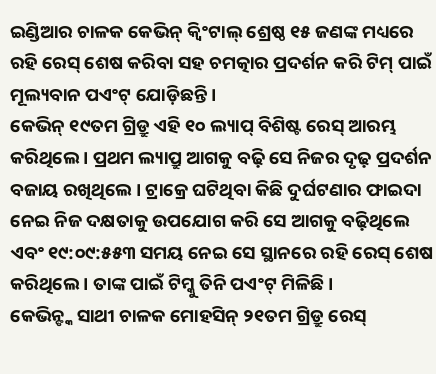ଇଣ୍ଡିଆର ଚାଳକ କେଭିନ୍ କ୍ୱିଂଟାଲ୍ ଶ୍ରେଷ୍ଠ ୧୫ ଜଣଙ୍କ ମଧ୍ୟରେ ରହି ରେସ୍ ଶେଷ କରିବା ସହ ଚମତ୍କାର ପ୍ରଦର୍ଶନ କରି ଟିମ୍ ପାଇଁ ମୂଲ୍ୟବାନ ପଏଂଟ୍ ଯୋଡ଼ିଛନ୍ତି ।
କେଭିନ୍ ୧୯ତମ ଗ୍ରିଡ୍ରୁ ଏହି ୧୦ ଲ୍ୟାପ୍ ବିଶିଷ୍ଟ ରେସ୍ ଆରମ୍ଭ କରିଥିଲେ । ପ୍ରଥମ ଲ୍ୟାପ୍ରୁ ଆଗକୁ ବଢ଼ି ସେ ନିଜର ଦୃଢ଼ ପ୍ରଦର୍ଶନ ବଜାୟ ରଖିଥିଲେ । ଟ୍ରାକ୍ରେ ଘଟିଥିବା କିଛି ଦୁର୍ଘଟଣାର ଫାଇଦା ନେଇ ନିଜ ଦକ୍ଷତାକୁ ଉପଯୋଗ କରି ସେ ଆଗକୁ ବଢ଼ିଥିଲେ ଏବଂ ୧୯:୦୯:୫୫୩ ସମୟ ନେଇ ସେ ସ୍ଥାନରେ ରହି ରେସ୍ ଶେଷ କରିଥିଲେ । ତାଙ୍କ ପାଇଁ ଟିମ୍କୁ ତିନି ପଏଂଟ୍ ମିଳିଛି ।
କେଭିନ୍ଙ୍କ ସାଥୀ ଚାଳକ ମୋହସିନ୍ ୨୧ତମ ଗ୍ରିଡ୍ରୁ ରେସ୍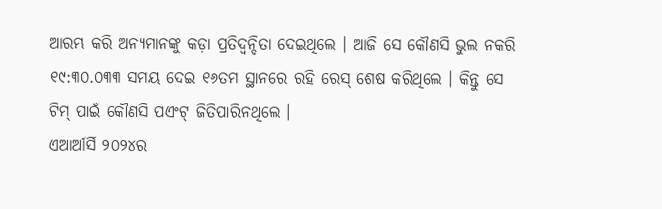ଆରମ୍ଭ କରି ଅନ୍ୟମାନଙ୍କୁ କଡ଼ା ପ୍ରତିଦ୍ୱନ୍ଦିତା ଦେଇଥିଲେ । ଆଜି ସେ କୌଣସି ଭୁଲ ନକରି ୧୯:୩୦.୦୩୩ ସମୟ ଦେଇ ୧୬ତମ ସ୍ଥାନରେ ରହି ରେସ୍ ଶେଷ କରିଥିଲେ । କିନ୍ତୁ ସେ ଟିମ୍ ପାଇଁ କୌଣସି ପଏଂଟ୍ ଜିତିପାରିନଥିଲେ ।
ଏଆର୍ଆର୍ସି ୨୦୨୪ର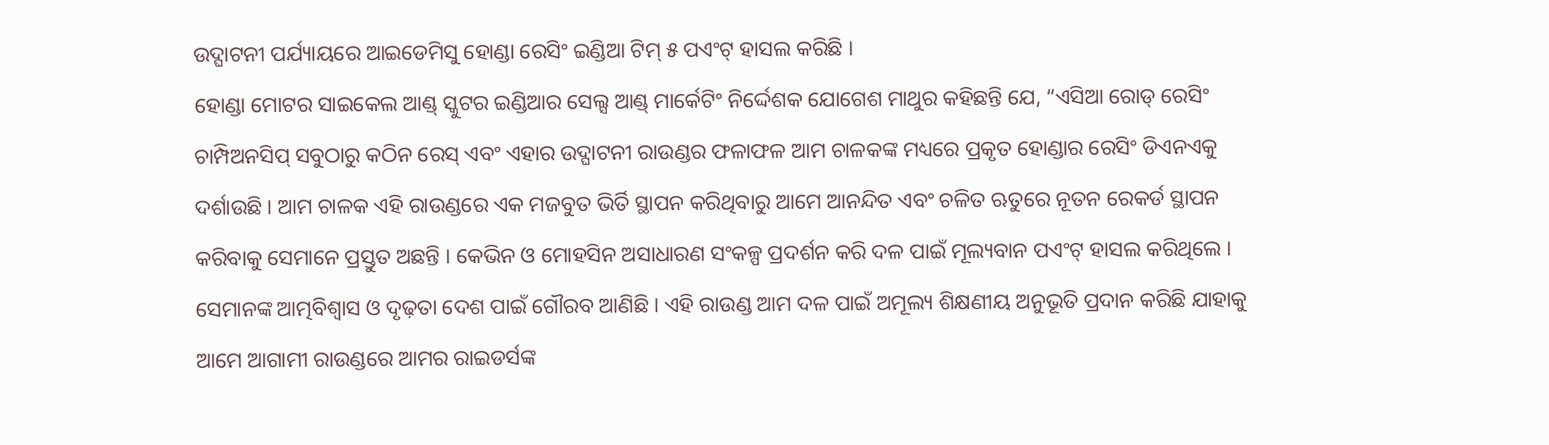ଉଦ୍ଘାଟନୀ ପର୍ଯ୍ୟାୟରେ ଆଇଡେମିସୁ ହୋଣ୍ଡା ରେସିଂ ଇଣ୍ଡିଆ ଟିମ୍ ୫ ପଏଂଟ୍ ହାସଲ କରିଛି ।
ହୋଣ୍ଡା ମୋଟର ସାଇକେଲ ଆଣ୍ଡ୍ ସ୍କୁଟର ଇଣ୍ଡିଆର ସେଲ୍ସ ଆଣ୍ଡ୍ ମାର୍କେଟିଂ ନିର୍ଦ୍ଦେଶକ ଯୋଗେଶ ମାଥୁର କହିଛନ୍ତି ଯେ, “ଏସିଆ ରୋଡ୍ ରେସିଂ ଚାମ୍ପିଅନସିପ୍ ସବୁଠାରୁ କଠିନ ରେସ୍ ଏବଂ ଏହାର ଉଦ୍ଘାଟନୀ ରାଉଣ୍ଡର ଫଳାଫଳ ଆମ ଚାଳକଙ୍କ ମଧ୍ୟରେ ପ୍ରକୃତ ହୋଣ୍ଡାର ରେସିଂ ଡିଏନଏକୁ ଦର୍ଶାଉଛି । ଆମ ଚାଳକ ଏହି ରାଉଣ୍ଡରେ ଏକ ମଜବୁତ ଭିର୍ତି ସ୍ଥାପନ କରିଥିବାରୁ ଆମେ ଆନନ୍ଦିତ ଏବଂ ଚଳିତ ଋତୁରେ ନୂତନ ରେକର୍ଡ ସ୍ଥାପନ କରିବାକୁ ସେମାନେ ପ୍ରସ୍ତୁତ ଅଛନ୍ତି । କେଭିନ ଓ ମୋହସିନ ଅସାଧାରଣ ସଂକଳ୍ପ ପ୍ରଦର୍ଶନ କରି ଦଳ ପାଇଁ ମୂଲ୍ୟବାନ ପଏଂଟ୍ ହାସଲ କରିଥିଲେ । ସେମାନଙ୍କ ଆତ୍ମବିଶ୍ୱାସ ଓ ଦୃଢ଼ତା ଦେଶ ପାଇଁ ଗୌରବ ଆଣିଛି । ଏହି ରାଉଣ୍ଡ ଆମ ଦଳ ପାଇଁ ଅମୂଲ୍ୟ ଶିକ୍ଷଣୀୟ ଅନୁଭୂତି ପ୍ରଦାନ କରିଛି ଯାହାକୁ ଆମେ ଆଗାମୀ ରାଉଣ୍ଡରେ ଆମର ରାଇଡର୍ସଙ୍କ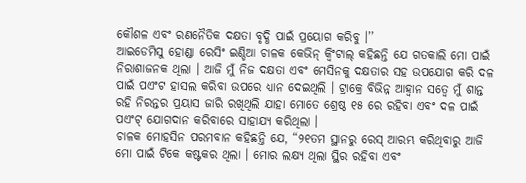କୌଶଳ ଏବଂ ରଣନୈତିକ ଦକ୍ଷତା ବୃଦ୍ଧି ପାଇଁ ପ୍ରୟୋଗ କରିବୁ ।’’
ଆଇଡେମିସୁ ହୋଣ୍ଡା ରେସିଂ ଇଣ୍ଡିଆ ଚାଳକ କେଭିନ୍ କ୍ୱିଂଟାଲ୍ କହିଛନ୍ତି ଯେ ଗତକାଲି ମୋ ପାଇଁ ନିରାଶାଜନକ ଥିଲା । ଆଜି ମୁଁ ନିଜ ଦକ୍ଷତା ଏବଂ ମେସିନକୁ ଦକ୍ଷତାର ସହ ଉପଯୋଗ କରି ଦଳ ପାଇଁ ପଏଂଟ ହାସଲ କରିବା ଉପରେ ଧ୍ୟାନ ଦେଇଥିଲି । ଟ୍ରାକ୍ରେ ବିଭିନ୍ନ ଆହ୍ୱାନ ସତ୍ୱେ ମୁଁ ଶାନ୍ତ ରହି ନିରନ୍ତର ପ୍ରୟାସ ଜାରି ରଖିଥିଲି ଯାହା ମୋତେ ଶ୍ରେଷ୍ଠ ୧୫ ରେ ରହିବା ଏବଂ ଦଳ ପାଇଁ ପଏଂଟ୍ ଯୋଗଦାନ କରିବାରେ ସାହାଯ୍ୟ କରିଥିଲା ।
ଚାଳକ ମୋହସିନ ପରମବାନ କହିଛନ୍ତି ଯେ, “୨୧ତମ ସ୍ଥାନରୁ ରେସ୍ ଆରମ୍ଭ କରିଥିବାରୁ ଆଜି ମୋ ପାଇଁ ଟିକେ କଷ୍ଟକର ଥିଲା । ମୋର ଲକ୍ଷ୍ୟ ଥିଲା ସ୍ଥିର ରହିବା ଏବଂ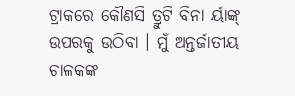ଟ୍ରାକରେ କୌଣସି ତ୍ରୁଟି ବିନା ର୍ୟାଙ୍କ୍ ଉପରକୁ ଉଠିବା । ମୁଁ ଅନ୍ତର୍ଜାତୀୟ ଚାଳକଙ୍କ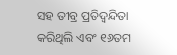ସହ ତୀବ୍ର ପ୍ରତିଦ୍ୱନ୍ଦିତା କରିଥିଲି ଏବଂ ୧୬ତମ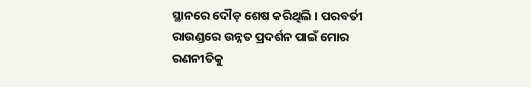ସ୍ଥାନରେ ଦୌଡ଼ ଶେଷ କରିଥିଲି । ପରବର୍ତୀ ରାଉଣ୍ଡରେ ଉନ୍ନତ ପ୍ରଦର୍ଶନ ପାଇଁ ମୋର ରଣନୀତିକୁ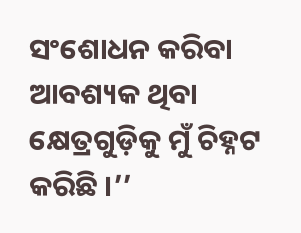ସଂଶୋଧନ କରିବା ଆବଶ୍ୟକ ଥିବା କ୍ଷେତ୍ରଗୁଡ଼ିକୁ ମୁଁ ଚିହ୍ନଟ କରିଛି ।’’